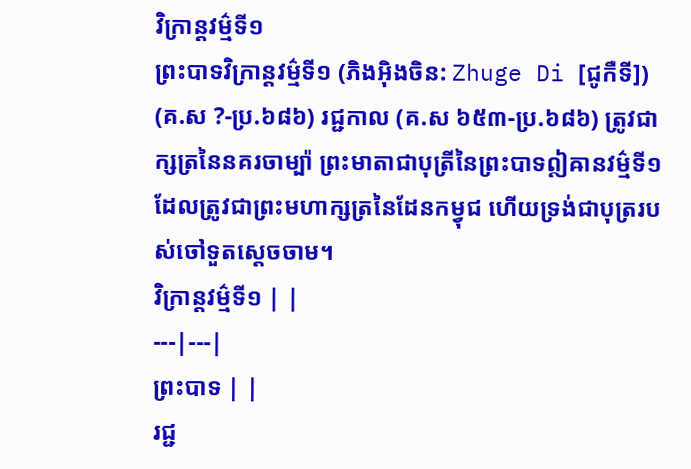វិក្រាន្តវម៌្មទី១
ព្រះបាទវិក្រាន្តវម៌្មទី១ (ភិងអ៊ិងចិន: Zhuge Di [ជូកឺទី]) (គ.ស ?-ប្រ.៦៨៦) រជ្ជកាល (គ.ស ៦៥៣-ប្រ.៦៨៦) ត្រូវជាក្សត្រនៃនគរចាម្ប៉ា ព្រះមាតាជាបុត្រីនៃព្រះបាទឦឝានវម៌្មទី១ ដែលត្រូវជាព្រះមហាក្សត្រនៃដែនកម្វុជ ហើយទ្រង់ជាបុត្ររបស់ចៅទួតស្ដេចចាម។
វិក្រាន្តវម៌្មទី១ | |
---|---|
ព្រះបាទ | |
រជ្ជ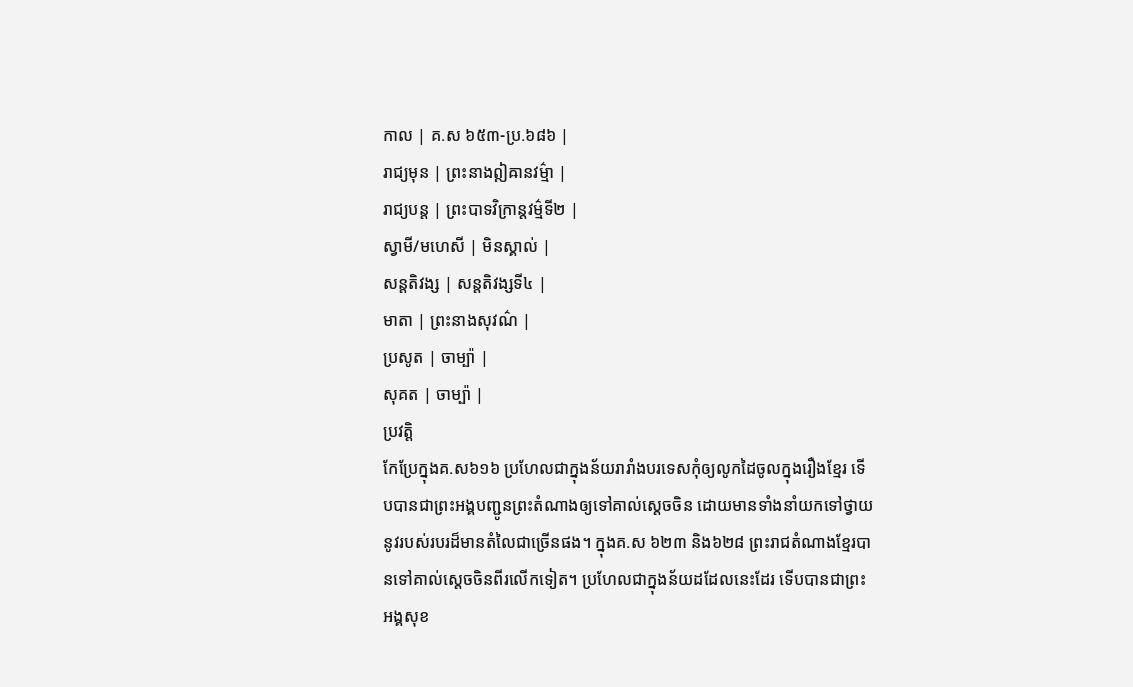កាល | គ.ស ៦៥៣-ប្រ.៦៨៦ |
រាជ្យមុន | ព្រះនាងឦឝានវម៌្មា |
រាជ្យបន្ត | ព្រះបាទវិក្រាន្តវម៌្មទី២ |
ស្វាមី/មហេសី | មិនស្គាល់ |
សន្តតិវង្ស | សន្តតិវង្សទី៤ |
មាតា | ព្រះនាងសុវណ៌ |
ប្រសូត | ចាម្ប៉ា |
សុគត | ចាម្ប៉ា |
ប្រវត្តិ
កែប្រែក្នុងគ.ស៦១៦ ប្រហែលជាក្នុងន័យរារាំងបរទេសកុំឲ្យលូកដៃចូលក្នុងរឿងខ្មែរ ទើបបានជាព្រះអង្គបញ្ជូនព្រះតំណាងឲ្យទៅគាល់ស្ដេចចិន ដោយមានទាំងនាំយកទៅថ្វាយនូវរបស់របរដ៏មានតំលៃជាច្រើនផង។ ក្នុងគ.ស ៦២៣ និង៦២៨ ព្រះរាជតំណាងខ្មែរបានទៅគាល់ស្ដេចចិនពីរលើកទៀត។ ប្រហែលជាក្នុងន័យដដែលនេះដែរ ទើបបានជាព្រះអង្គសុខ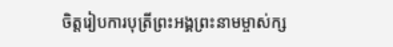ចិត្តរៀបការបុត្រីព្រះអង្គព្រះនាមម្ចាស់ក្ស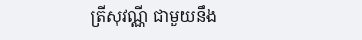ត្រីសុវណ្ណី ជាមួយនឹង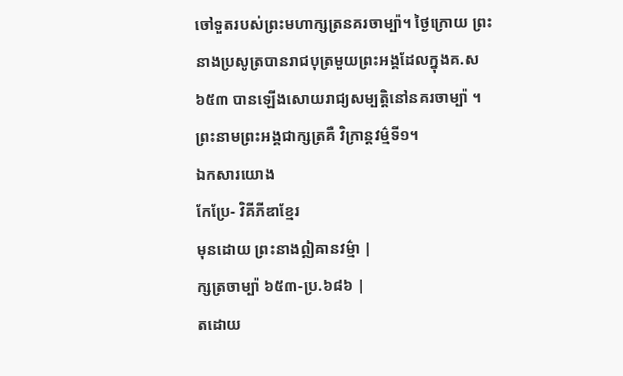ចៅទួតរបស់ព្រះមហាក្សត្រនគរចាម្ប៉ា។ ថ្ងៃក្រោយ ព្រះនាងប្រសូត្របានរាជបុត្រមួយព្រះអង្គដែលក្នុងគ.ស៦៥៣ បានឡើងសោយរាជ្យសម្បត្តិនៅនគរចាម្ប៉ា ។ ព្រះនាមព្រះអង្គជាក្សត្រគឺ វិក្រាន្តវម៌្មទី១។
ឯកសារយោង
កែប្រែ- វិគីភីឌាខ្មែរ
មុនដោយ ព្រះនាងឦឝានវម៌្មា |
ក្សត្រចាម្ប៉ា ៦៥៣-ប្រ.៦៨៦ |
តដោយ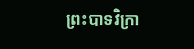ព្រះបាទវិក្រា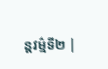ន្តវម៌្មទី២ |